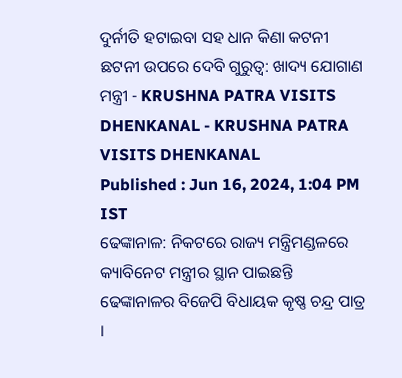ଦୁର୍ନୀତି ହଟାଇବା ସହ ଧାନ କିଣା କଟନୀ ଛଟନୀ ଉପରେ ଦେବି ଗୁରୁତ୍ୱ: ଖାଦ୍ୟ ଯୋଗାଣ ମନ୍ତ୍ରୀ - KRUSHNA PATRA VISITS DHENKANAL - KRUSHNA PATRA VISITS DHENKANAL
Published : Jun 16, 2024, 1:04 PM IST
ଢେଙ୍କାନାଳ: ନିକଟରେ ରାଜ୍ୟ ମନ୍ତ୍ରିମଣ୍ଡଳରେ କ୍ୟାବିନେଟ ମନ୍ତ୍ରୀର ସ୍ଥାନ ପାଇଛନ୍ତି ଢେଙ୍କାନାଳର ବିଜେପି ବିଧାୟକ କୃଷ୍ଣ ଚନ୍ଦ୍ର ପାତ୍ର ।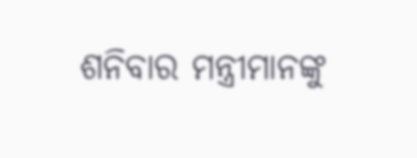ଶନିବାର ମନ୍ତ୍ରୀମାନଙ୍କୁ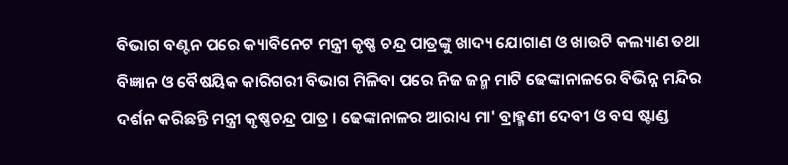ବିଭାଗ ବଣ୍ଟନ ପରେ କ୍ୟାବିନେଟ ମନ୍ତ୍ରୀ କୃଷ୍ଣ ଚନ୍ଦ୍ର ପାତ୍ରଙ୍କୁ ଖାଦ୍ୟ ଯୋଗାଣ ଓ ଖାଉଟି କଲ୍ୟାଣ ତଥା ବିଜ୍ଞାନ ଓ ବୈଷୟିକ କାରିଗରୀ ବିଭାଗ ମିଳିବା ପରେ ନିଜ ଜନ୍ମ ମାଟି ଢେଙ୍କାନାଳରେ ବିଭିନ୍ନ ମନ୍ଦିର ଦର୍ଶନ କରିଛନ୍ତି ମନ୍ତ୍ରୀ କୃଷ୍ଣଚନ୍ଦ୍ର ପାତ୍ର । ଢେଙ୍କାନାଳର ଆରାଧ୍ୟ ମା' ବ୍ରାହ୍ମଣୀ ଦେବୀ ଓ ବସ ଷ୍ଟାଣ୍ଡ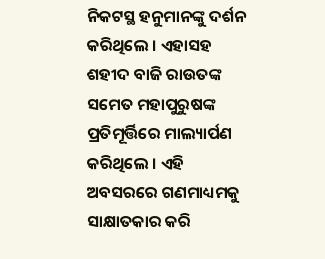ନିକଟସ୍ଥ ହନୁମାନଙ୍କୁ ଦର୍ଶନ କରିଥିଲେ । ଏହାସହ ଶହୀଦ ବାଜି ରାଉତଙ୍କ ସମେତ ମହାପୁରୁଷଙ୍କ ପ୍ରତିମୂର୍ତ୍ତିରେ ମାଲ୍ୟାର୍ପଣ କରିଥିଲେ । ଏହି ଅବସରରେ ଗଣମାଧ୍ୟମକୁ ସାକ୍ଷାତକାର କରି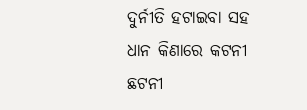ଦୁର୍ନୀତି ହଟାଇବା ସହ ଧାନ କିଣାରେ କଟନୀ ଛଟନୀ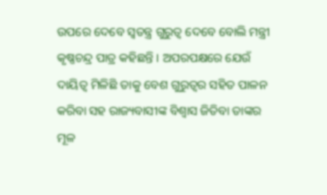ଉପରେ ଦେବେ ସ୍ୱତନ୍ତ୍ର ଗୁରୁତ୍ୱ ଦେବେ ବୋଲି ମନ୍ତ୍ରୀ କୃଷ୍ଣଚନ୍ଦ୍ର ପାତ୍ର କହିଛନ୍ତି । ଅପରପକ୍ଷରେ ଯେଉଁ ଦାୟିତ୍ୱ ମିଳିଛି ତାକୁ ବେଶ ଗୁରୁତ୍ବର ସହିତ ପାଳନ କରିବା ସହ ରାଜ୍ୟବାସୀଙ୍କ ବିଶ୍ୱାସ ଜିତିବା ତାଙ୍କର ମୂଳ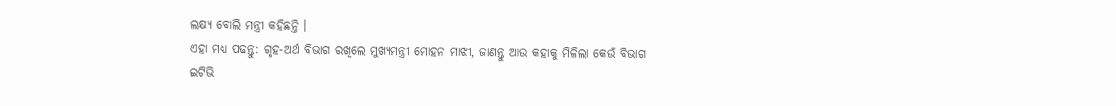ଲକ୍ଷ୍ୟ ବୋଲି ମନ୍ତ୍ରୀ କହିଛନ୍ତି ।
ଏହା ମଧ୍ୟ ପଢନ୍ତୁ: ଗୃହ-ଅର୍ଥ ବିଭାଗ ରଖିଲେ ମୁଖ୍ୟମନ୍ତ୍ରୀ ମୋହନ ମାଝୀ, ଜାଣନ୍ତୁ ଆଉ କହାକୁ ମିଳିଲା କେଉଁ ବିଭାଗ
ଇଟିଭି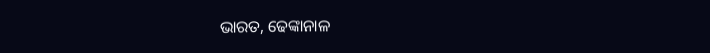ଭାରତ, ଢେଙ୍କାନାଳ